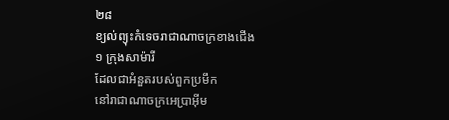២៨
ខ្យល់ព្យុះកំទេចរាជាណាចក្រខាងជើង
១ ក្រុងសាម៉ារី
ដែលជាអំនួតរបស់ពួកប្រមឹក
នៅរាជាណាចក្រអេប្រាអ៊ីម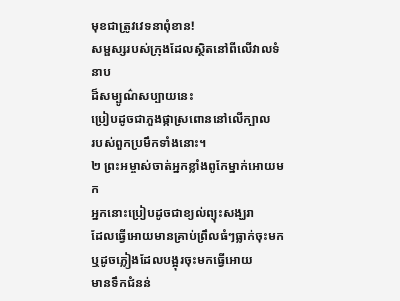មុខជាត្រូវវេទនាពុំខាន!
សម្ផស្សរបស់ក្រុងដែលស្ថិតនៅពីលើវាលទំនាប
ដ៏សម្បូណ៌សប្បាយនេះ
ប្រៀបដូចជាភួងផ្កាស្រពោននៅលើក្បាល
របស់ពួកប្រមឹកទាំងនោះ។
២ ព្រះអម្ចាស់ចាត់អ្នកខ្លាំងពូកែម្នាក់អោយមក
អ្នកនោះប្រៀបដូចជាខ្យល់ព្យុះសង្ឃរា
ដែលធ្វើអោយមានគ្រាប់ព្រឹលធំៗធ្លាក់ចុះមក
ឬដូចភ្លៀងដែលបង្អុរចុះមកធ្វើអោយ
មានទឹកជំនន់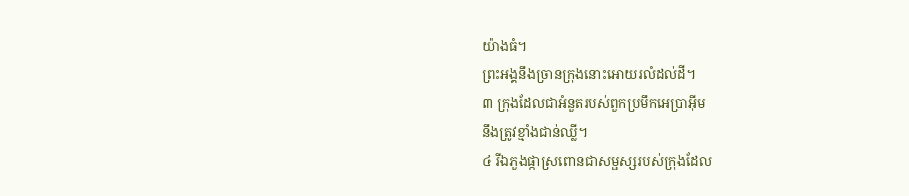យ៉ាងធំ។
ព្រះអង្គនឹងច្រានក្រុងនោះអោយរលំដល់ដី។
៣ ក្រុងដែលជាអំនួតរបស់ពួកប្រមឹកអេប្រាអ៊ីម
នឹងត្រូវខ្មាំងជាន់ឈ្លី។
៤ រីឯភួងផ្កាស្រពោនជាសម្ផស្សរបស់ក្រុងដែល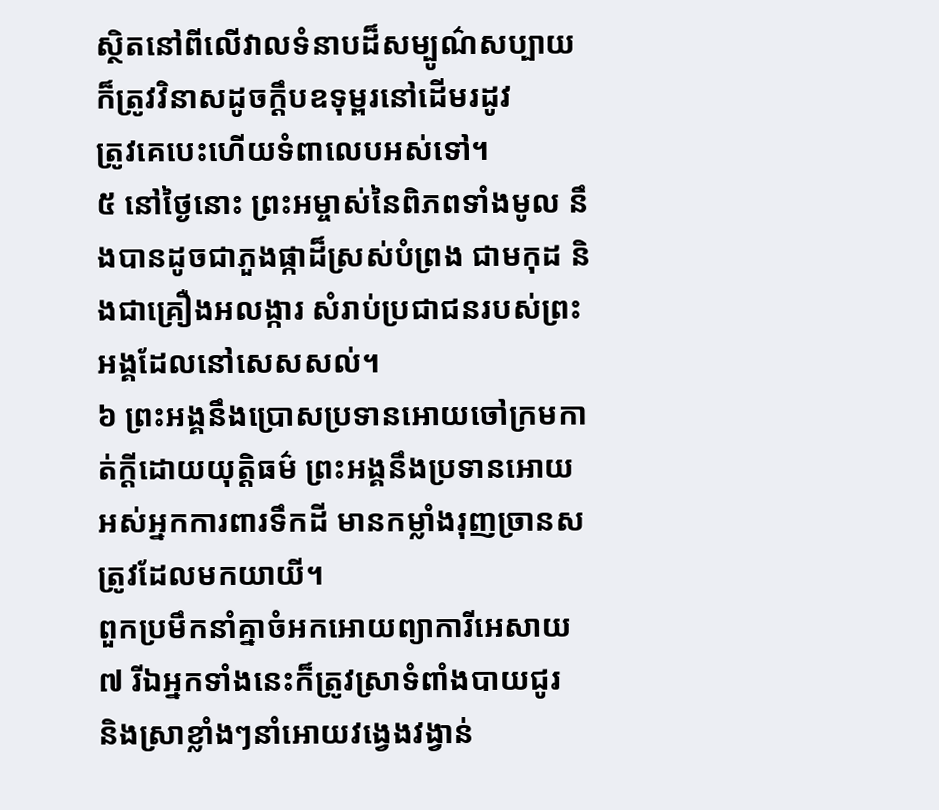ស្ថិតនៅពីលើវាលទំនាបដ៏សម្បូណ៌សប្បាយ
ក៏ត្រូវវិនាសដូចក្ដឹបឧទុម្ពរនៅដើមរដូវ
ត្រូវគេបេះហើយទំពាលេបអស់ទៅ។
៥ នៅថ្ងៃនោះ ព្រះអម្ចាស់នៃពិភពទាំងមូល នឹងបានដូចជាភួងផ្កាដ៏ស្រស់បំព្រង ជាមកុដ និងជាគ្រឿងអលង្ការ សំរាប់ប្រជាជនរបស់ព្រះអង្គដែលនៅសេសសល់។
៦ ព្រះអង្គនឹងប្រោសប្រទានអោយចៅក្រមកាត់ក្ដីដោយយុត្តិធម៌ ព្រះអង្គនឹងប្រទានអោយអស់អ្នកការពារទឹកដី មានកម្លាំងរុញច្រានសត្រូវដែលមកយាយី។
ពួកប្រមឹកនាំគ្នាចំអកអោយព្យាការីអេសាយ
៧ រីឯអ្នកទាំងនេះក៏ត្រូវស្រាទំពាំងបាយជូរ
និងស្រាខ្លាំងៗនាំអោយវង្វេងវង្វាន់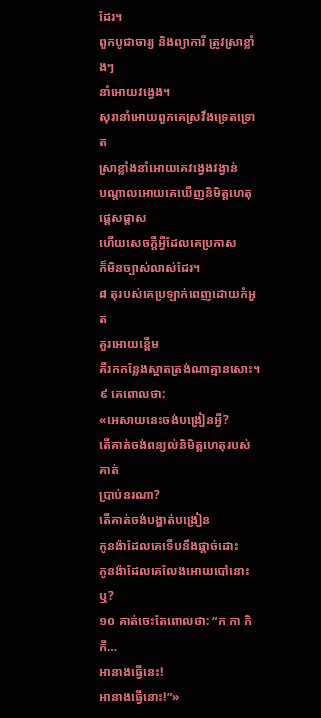ដែរ។
ពួកបូជាចារ្យ និងព្យាការី ត្រូវស្រាខ្លាំងៗ
នាំអោយវង្វេង។
សុរានាំអោយពួកគេស្រវឹងទ្រេតទ្រោត
ស្រាខ្លាំងនាំអោយគេវង្វេងវង្វាន់
បណ្ដាលអោយគេឃើញនិមិត្តហេតុផ្ដេសផ្ដាស
ហើយសេចក្ដីអ្វីដែលគេប្រកាស
ក៏មិនច្បាស់លាស់ដែរ។
៨ តុរបស់គេប្រឡាក់ពេញដោយកំអួត
គួរអោយខ្ពើម
គឺរកកន្លែងស្អាតត្រង់ណាគ្មានសោះ។
៩ គេពោលថា:
«អេសាយនេះចង់បង្រៀនអ្វី?
តើគាត់ចង់ពន្យល់និមិត្តហេតុរបស់គាត់
ប្រាប់នរណា?
តើគាត់ចង់បង្ហាត់បង្រៀន
កូនង៉ាដែលគេទើបនឹងផ្ដាច់ដោះ
កូនង៉ាដែលគេលែងអោយបៅនោះឬ?
១០ គាត់ចេះតែពោលថា: “ក កា កិ កី…
អានាងធ្វើនេះ!
អានាងធ្វើនោះ!”»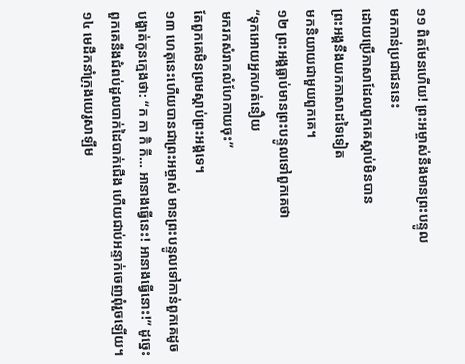១១ ពិតមែនហើយ! ព្រះអម្ចាស់នឹងមានព្រះបន្ទូល
មកកាន់ប្រជាជននេះ
ដោយប្រើភាសាដែលពួកគេស្ដាប់មិនបាន
ព្រះអង្គនឹងយកភាសាដទៃទៀត
មកនិយាយជាមួយពួកគេ។
១២ ព្រះអង្គធ្លាប់មានព្រះបន្ទូលទៅពួកគេថា
“ទុកអោយអ្នកហត់នឿយ
មករកសំរាកលំហែកាយចុះ”
តែពួកគេមិនព្រមស្ដាប់ព្រះអង្គទេ។
១៣ ហេតុនេះហើយបានជាព្រះអម្ចាស់ មានព្រះបន្ទូលទៅកាន់ពួកគេដូចបង្ហាត់កូនក្មេងថា: “ក កា កិ កី… អានាងធ្វើនេះ! អានាងធ្វើនោះ!” ដូច្នេះ ពួកគេនឹងជំពប់ដួលបាក់ដៃបាក់ជើង ហើយជាប់អន្ទាក់ចេញពុំរួចឡើយ។
១៤ មេដឹកនាំក្រុងយេរូសាឡឹម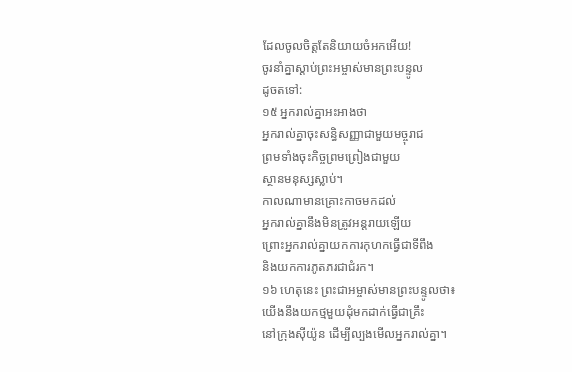ដែលចូលចិត្តតែនិយាយចំអកអើយ!
ចូរនាំគ្នាស្ដាប់ព្រះអម្ចាស់មានព្រះបន្ទូល
ដូចតទៅ:
១៥ អ្នករាល់គ្នាអះអាងថា
អ្នករាល់គ្នាចុះសន្ធិសញ្ញាជាមួយមច្ចុរាជ
ព្រមទាំងចុះកិច្ចព្រមព្រៀងជាមួយ
ស្ថានមនុស្សស្លាប់។
កាលណាមានគ្រោះកាចមកដល់
អ្នករាល់គ្នានឹងមិនត្រូវអន្តរាយឡើយ
ព្រោះអ្នករាល់គ្នាយកការកុហកធ្វើជាទីពឹង
និងយកការភូតភរជាជំរក។
១៦ ហេតុនេះ ព្រះជាអម្ចាស់មានព្រះបន្ទូលថា៖
យើងនឹងយកថ្មមួយដុំមកដាក់ធ្វើជាគ្រឹះ
នៅក្រុងស៊ីយ៉ូន ដើម្បីល្បងមើលអ្នករាល់គ្នា។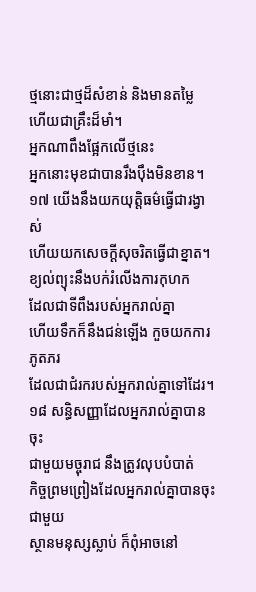ថ្មនោះជាថ្មដ៏សំខាន់ និងមានតម្លៃ
ហើយជាគ្រឹះដ៏មាំ។
អ្នកណាពឹងផ្អែកលើថ្មនេះ
អ្នកនោះមុខជាបានរឹងប៉ឹងមិនខាន។
១៧ យើងនឹងយកយុត្តិធម៌ធ្វើជារង្វាស់
ហើយយកសេចក្ដីសុចរិតធ្វើជាខ្នាត។
ខ្យល់ព្យុះនឹងបក់រំលើងការកុហក
ដែលជាទីពឹងរបស់អ្នករាល់គ្នា
ហើយទឹកក៏នឹងជន់ឡើង កួចយកការភូតភរ
ដែលជាជំរករបស់អ្នករាល់គ្នាទៅដែរ។
១៨ សន្ធិសញ្ញាដែលអ្នករាល់គ្នាបានចុះ
ជាមួយមច្ចុរាជ នឹងត្រូវលុបបំបាត់
កិច្ចព្រមព្រៀងដែលអ្នករាល់គ្នាបានចុះជាមួយ
ស្ថានមនុស្សស្លាប់ ក៏ពុំអាចនៅ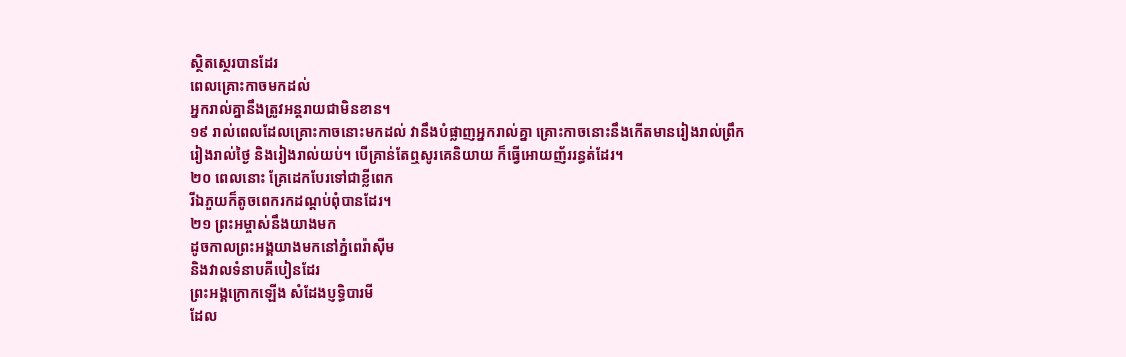ស្ថិតស្ថេរបានដែរ
ពេលគ្រោះកាចមកដល់
អ្នករាល់គ្នានឹងត្រូវអន្តរាយជាមិនខាន។
១៩ រាល់ពេលដែលគ្រោះកាចនោះមកដល់ វានឹងបំផ្លាញអ្នករាល់គ្នា គ្រោះកាចនោះនឹងកើតមានរៀងរាល់ព្រឹករៀងរាល់ថ្ងៃ និងរៀងរាល់យប់។ បើគ្រាន់តែឮសូរគេនិយាយ ក៏ធ្វើអោយញ័ររន្ធត់ដែរ។
២០ ពេលនោះ គ្រែដេកបែរទៅជាខ្លីពេក
រីឯភួយក៏តូចពេករកដណ្ដប់ពុំបានដែរ។
២១ ព្រះអម្ចាស់នឹងយាងមក
ដូចកាលព្រះអង្គយាងមកនៅភ្នំពេរ៉ាស៊ីម
និងវាលទំនាបគីបៀនដែរ
ព្រះអង្គក្រោកឡើង សំដែងប្ញទ្ធិបារមី
ដែល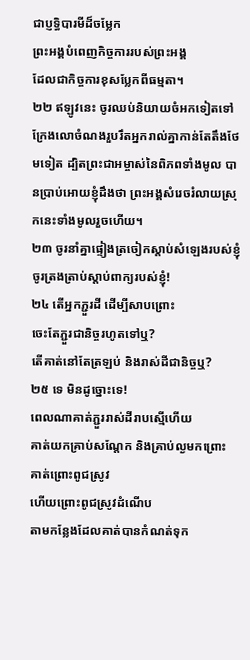ជាប្ញទ្ធិបារមីដ៏ចម្លែក
ព្រះអង្គបំពេញកិច្ចការរបស់ព្រះអង្គ
ដែលជាកិច្ចការខុសប្លែកពីធម្មតា។
២២ ឥឡូវនេះ ចូរឈប់និយាយចំអកទៀតទៅ ក្រែងលោចំណងរួបរឹតអ្នករាល់គ្នាកាន់តែតឹងថែមទៀត ដ្បិតព្រះជាអម្ចាស់នៃពិភពទាំងមូល បានប្រាប់អោយខ្ញុំដឹងថា ព្រះអង្គសំរេចរំលាយស្រុកនេះទាំងមូលរួចហើយ។
២៣ ចូរនាំគ្នាផ្ទៀងត្រចៀកស្ដាប់សំឡេងរបស់ខ្ញុំ
ចូរត្រងត្រាប់ស្ដាប់ពាក្យរបស់ខ្ញុំ!
២៤ តើអ្នកភ្ជួរដី ដើម្បីសាបព្រោះ
ចេះតែភ្ជួរជានិច្ចរហូតទៅឬ?
តើគាត់នៅតែត្រឡប់ និងរាស់ដីជានិច្ចឬ?
២៥ ទេ មិនដូច្នោះទេ!
ពេលណាគាត់ភ្ជួររាស់ដីរាបស្មើហើយ
គាត់យកគ្រាប់សណ្ដែក និងគ្រាប់ល្ងមកព្រោះ
គាត់ព្រោះពូជស្រូវ
ហើយព្រោះពូជស្រូវដំណើប
តាមកន្លែងដែលគាត់បានកំណត់ទុក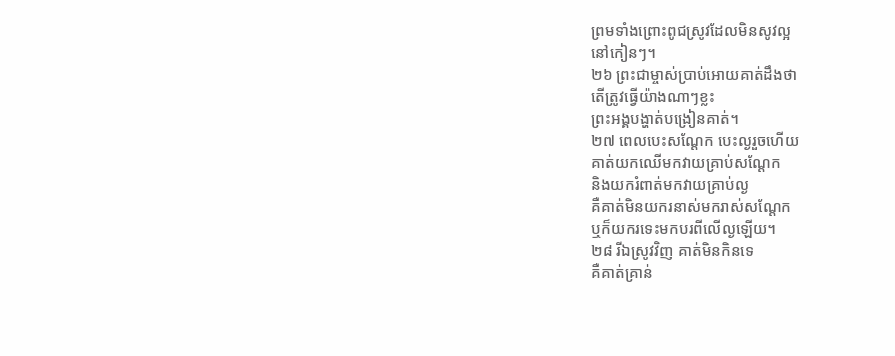ព្រមទាំងព្រោះពូជស្រូវដែលមិនសូវល្អ
នៅកៀនៗ។
២៦ ព្រះជាម្ចាស់ប្រាប់អោយគាត់ដឹងថា
តើត្រូវធ្វើយ៉ាងណាៗខ្លះ
ព្រះអង្គបង្ហាត់បង្រៀនគាត់។
២៧ ពេលបេះសណ្ដែក បេះល្ងរួចហើយ
គាត់យកឈើមកវាយគ្រាប់សណ្ដែក
និងយករំពាត់មកវាយគ្រាប់ល្ង
គឺគាត់មិនយករនាស់មករាស់សណ្ដែក
ឬក៏យករទេះមកបរពីលើល្ងឡើយ។
២៨ រីឯស្រូវវិញ គាត់មិនកិនទេ
គឺគាត់គ្រាន់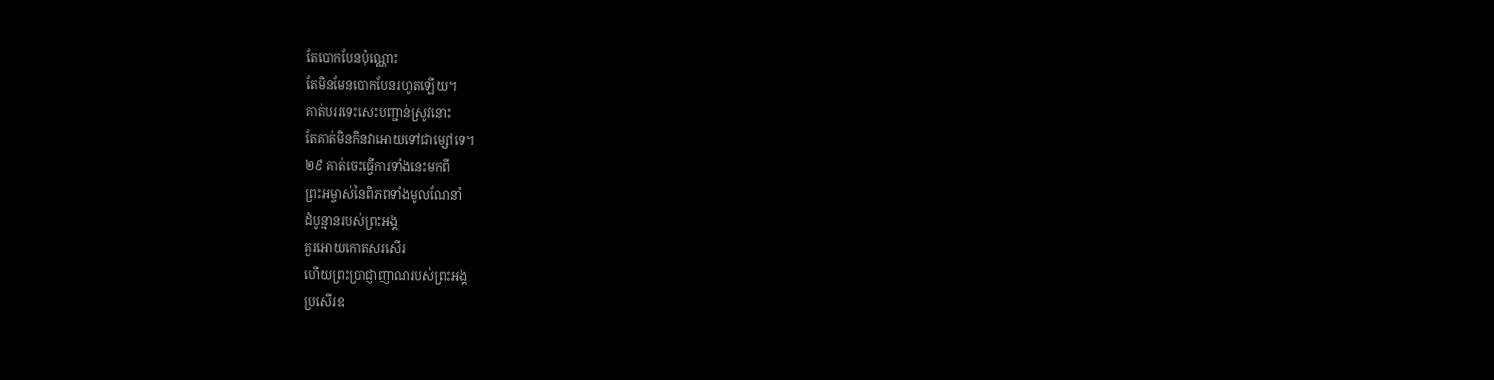តែបោកបែនប៉ុណ្ណោះ
តែមិនមែនបោកបែនរហូតឡើយ។
គាត់បររទេះសេះបញ្ជាន់ស្រូវនោះ
តែគាត់មិនកិនវាអោយទៅជាម្សៅទេ។
២៩ គាត់ចេះធ្វើការទាំងនេះមកពី
ព្រះអម្ចាស់នៃពិភពទាំងមូលណែនាំ
ដំបូន្មានរបស់ព្រះអង្គ
គួរអោយកោតសរសើរ
ហើយព្រះប្រាជ្ញាញាណរបស់ព្រះអង្គ
ប្រសើរឧ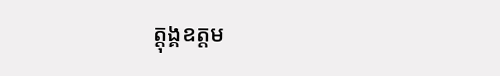ត្ដុង្គឧត្ដម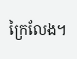ក្រៃលែង។